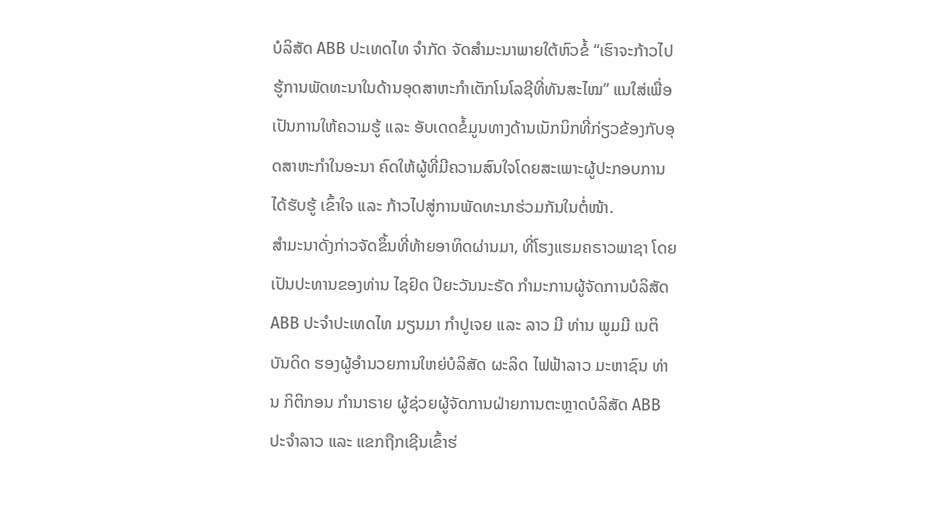ບໍລິສັດ ABB ປະເທດໄທ ຈຳກັດ ຈັດສຳມະນາພາຍໃຕ້ຫົວຂໍ້ “ເຮົາຈະກ້າວໄປຮູ້ການພັດທະນາໃນດ້ານອຸດສາຫະກຳເຕັກໂນໂລຊີທີ່ທັນສະໄໝ” ແນໃສ່ເພື່ອເປັນການໃຫ້ຄວາມຮູ້ ແລະ ອັບເດດຂໍ້ມູນທາງດ້ານເນັກນິກທີ່ກ່ຽວຂ້ອງກັບອຸດສາຫະກຳໃນອະນາ ຄົດໃຫ້ຜູ້ທີ່ມີຄວາມສົນໃຈໂດຍສະເພາະຜູ້ປະກອບການໄດ້ຮັບຮູ້ ເຂົ້າໃຈ ແລະ ກ້າວໄປສູ່ການພັດທະນາຮ່ວມກັນໃນຕໍ່ໜ້າ.
ສໍາມະນາດັ່ງກ່າວຈັດຂຶ້ນທີ່ທ້າຍອາທິດຜ່ານມາ, ທີ່ໂຮງແຮມຄຣາວພາຊາ ໂດຍເປັນປະທານຂອງທ່ານ ໄຊຢົດ ປິຍະວັນນະຣັດ ກຳມະການຜູ້ຈັດການບໍລິສັດ ABB ປະຈຳປະເທດໄທ ມຽນມາ ກຳປູເຈຍ ແລະ ລາວ ມີ ທ່ານ ພູມມີ ເນຕິບັນດິດ ຮອງຜູ້ອຳນວຍການໃຫຍ່ບໍລິສັດ ຜະລິດ ໄຟຟ້າລາວ ມະຫາຊົນ ທ່ານ ກິຕິກອນ ກຳນາຣາຍ ຜູ້ຊ່ວຍຜູ້ຈັດການຝ່າຍການຕະຫຼາດບໍລິສັດ ABB ປະຈຳລາວ ແລະ ແຂກຖືກເຊີນເຂົ້າຮ່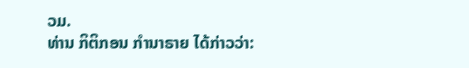ວມ.
ທ່ານ ກິຕິກອນ ກຳນາຣາຍ ໄດ້ກ່າວວ່າ: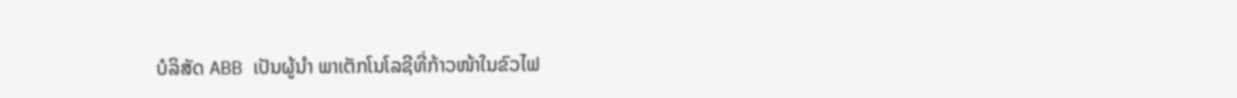ບໍລິສັດ ABB ເປັນຜູ້ນຳ ພາເຕັກໂນໂລຊີທີ່ກ້າວໜ້າໃນຂົວໄຟ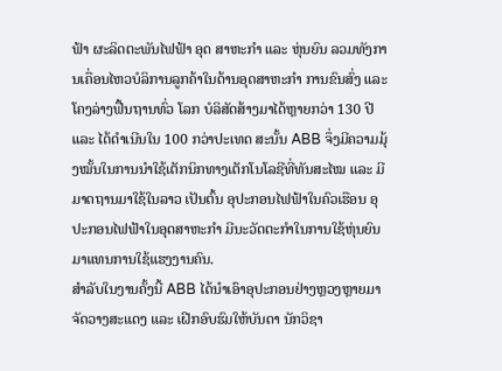ຟ້າ ຜະລິດຕະພັນໄຟຟ້າ ອຸດ ສາຫະກຳ ແລະ ຫຸ່ນຍົນ ລວມທັງການເຄື່ອນໄຫວບໍລິການລູກຄ້າໃນດ້ານອຸດສາຫະກຳ ການຂົນສົ່ງ ແລະ ໂຄງລ່າງຟື້ນຖານທົ່ວ ໂລກ ບໍລິສັດສ້າງມາໄດ້ຫຼາຍກວ່າ 130 ປີ ແລະ ໄດ້ດຳເນີນໃນ 100 ກວ່າປະເທດ ສະນັ້ນ ABB ຈຶ່ງມີຄວາມມຸ້ງໝັ້ນໃນການນຳໃຊ້ເຕັກນິກທາງເຕັກໂນໂລຊີທີ່ທັນສະໄໝ ແລະ ມີມາດຖານມາໃຊ້ໃນລາວ ເປັນຕົ້ນ ອຸປະກອນໄຟຟ້າໃນຄົວເຮືອນ ອຸປະກອນໄຟຟ້າໃນອຸດສາຫະກຳ ມີນະວັດຕະກຳໃນການໃຊ້ຫຸ່ນຍົນມາແທນການໃຊ້ແຮງງານຄົນ.
ສຳລັບໃນງານຄັ້ງນີ້ ABB ໄດ້ນຳເອົາອຸປະກອນຢ່າງຫຼວງຫຼາຍມາຈັດວາງສະແດງ ແລະ ເຝີກອົບຮົມໃຫ້ບັນດາ ນັກວິຊາ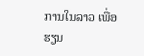ການໃນລາວ ເພື່ອຮຽນ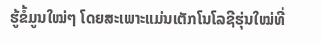ຮູ້ຂໍ້ມູນໃໝ່ໆ ໂດຍສະເພາະແມ່ນເຕັກໂນໂລຊີຮຸ່ນໃໝ່ທີ່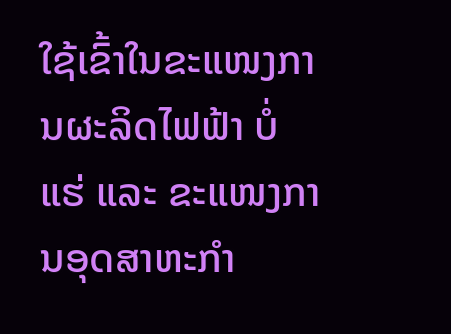ໃຊ້ເຂົ້າໃນຂະແໜງການຜະລິດໄຟຟ້າ ບໍ່ແຮ່ ແລະ ຂະແໜງການອຸດສາຫະກຳ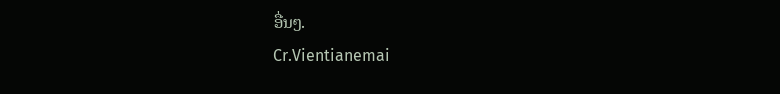ອື່ນໆ.
Cr.Vientianemai